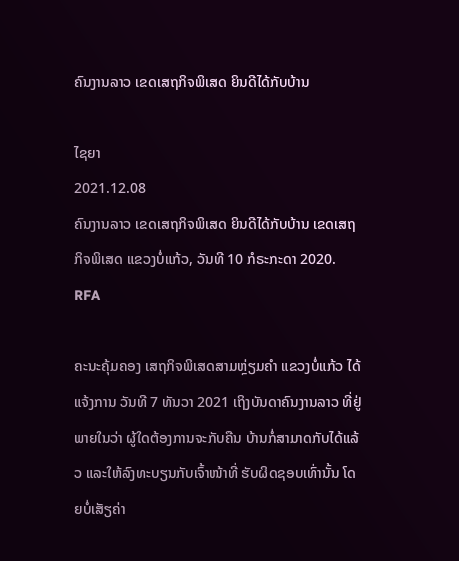ຄົນງານລາວ ເຂດເສຖກິຈພິເສດ ຍິນດີໄດ້ກັບບ້ານ

ໄຊຍາ
2021.12.08
ຄົນງານລາວ ເຂດເສຖກິຈພິເສດ ຍິນດີໄດ້ກັບບ້ານ ເຂດເສຖກິຈພິເສດ ແຂວງບໍ່ແກ້ວ, ວັນທີ 10 ກໍຣະກະດາ 2020.
RFA

ຄະນະຄຸ້ມຄອງ ເສຖກິຈພິເສດສາມຫຼ່ຽມຄຳ ແຂວງບໍ່ແກ້ວ ໄດ້ແຈ້ງການ ວັນທີ 7 ທັນວາ 2021 ເຖິງບັນດາຄົນງານລາວ ທີ່ຢູ່ພາຍໃນວ່າ ຜູ້ໃດຕ້ອງການຈະກັບຄືນ ບ້ານກໍ່ສາມາດກັບໄດ້ແລ້ວ ແລະໃຫ້ລົງທະບຽນກັບເຈົ້າໜ້າທີ່ ຮັບຜິດຊອບເທົ່ານັ້ນ ໂດຍບໍ່ເສັຽຄ່າ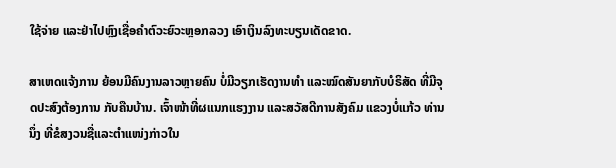ໃຊ້ຈ່າຍ ແລະຢ່າໄປຫຼົງເຊື່ອຄຳຕົວະຍົວະຫຼອກລວງ ເອົາເງິນລົງທະບຽນເດັດຂາດ.

ສາເຫດແຈ້ງການ ຍ້ອນມີຄົນງານລາວຫຼາຍຄົນ ບໍ່ມີວຽກເຮັດງານທຳ ແລະໝົດສັນຍາກັບບໍຣິສັດ ທີ່ມີຈຸດປະສົງຕ້ອງການ ກັບຄືນບ້ານ. ເຈົ້າໜ້າທີ່ຜແນກແຮງງານ ແລະສວັສດີການສັງຄົມ ແຂວງບໍ່ແກ້ວ ທ່ານນຶ່ງ ທີ່ຂໍສງວນຊື່ແລະຕຳແໜ່ງກ່າວໃນ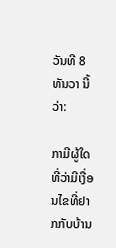ວັນທີ 8 ທັນວາ ນີ້ວ່າ:

ກາມີຜູ້ໃດທີ່ວ່າມີເງື່ອນໄຂທີ່ຢາກກັບບ້ານ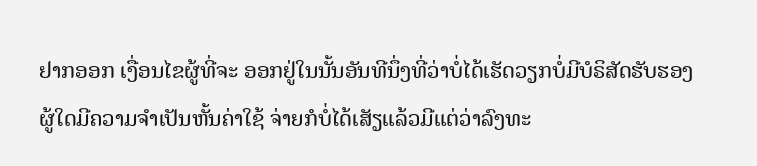ຢາກອອກ ເງື່ອນໄຂຜູ້ທີ່ຈະ ອອກຢູ່ໃນນັ້ນອັນທີນຶ່ງທີ່ວ່າບໍ່ໄດ້ເຮັດວຽກບໍ່ມີບໍຣິສັດຮັບຮອງຜູ້ໃດມີຄວາມຈຳເປັນຫັ້ນຄ່າໃຊ້ ຈ່າຍກໍບໍ່ໄດ້ເສັຽແລ້ວມີແຕ່ວ່າລົງທະ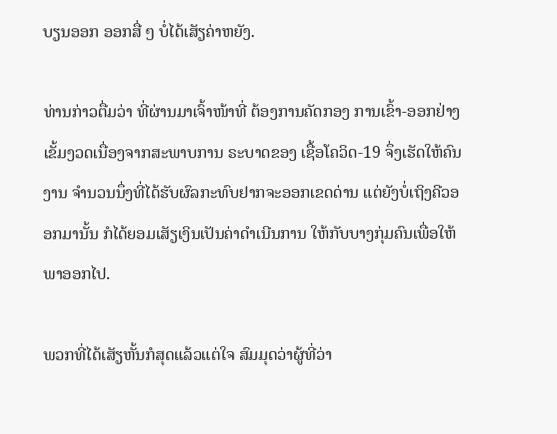ບຽນອອກ ອອກສື່ ໆ ບໍ່ໄດ້ເສັຽຄ່າຫຍັງ.

ທ່ານກ່າວຕື່ມວ່າ ທີ່ຜ່ານມາເຈົ້າໜ້າທີ່ ຕ້ອງການຄັດກອງ ການເຂົ້າ-ອອກຢ່າງເຂັ້ມງວດເນື່ອງຈາກສະພາບການ ຣະບາດຂອງ ເຊື້ອໂຄວິດ-19 ຈຶ່ງເຮັດໃຫ້ຄົນງານ ຈຳນວນນຶ່ງທີ່ໄດ້ຮັບຜົລກະທົບຢາກຈະອອກເຂດດ່ານ ແຕ່ຍັງບໍ່ເຖິງຄີວອອກມານັ້ນ ກໍໄດ້ຍອມເສັຽເງິນເປັນຄ່າດຳເນີນການ ໃຫ້ກັບບາງກຸ່ມຄົນເພື່ອໃຫ້ພາອອກໄປ.

ພວກທີ່ໄດ້ເສັຽຫັ້ນກໍສຸດແລ້ວແຕ່ໃຈ ສົມມຸດວ່າຜູ້ທີ່ວ່າ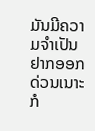ມັນມີຄວາມຈຳເປັນ ຢາກອອກດ່ວນເນາະກໍ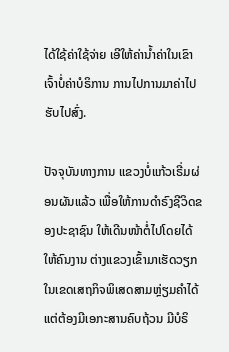ໄດ້ໃຊ້ຄ່າໃຊ້ຈ່າຍ ເອີໃຫ້ຄ່ານໍ້າຄ່າໃນເຂົາເຈົ້າບໍ່ຄ່າບໍຣິການ ການໄປການມາຄ່າໄປຮັບໄປສົ່ງ.

ປັຈຈຸບັນທາງການ ແຂວງບໍ່ແກ້ວເຣີ່ມຜ່ອນຜັນແລ້ວ ເພື່ອໃຫ້ການດຳຣົງຊີວິດຂອງປະຊາຊົນ ໃຫ້ເດີນໜ້າຕໍ່ໄປໂດຍໄດ້ໃຫ້ຄົນງານ ຕ່າງແຂວງເຂົ້າມາເຮັດວຽກ ໃນເຂດເສຖກິຈພິເສດສາມຫຼ່ຽມຄຳໄດ້ ແຕ່ຕ້ອງມີເອກະສານຄົບຖ້ວນ ມີບໍຣິ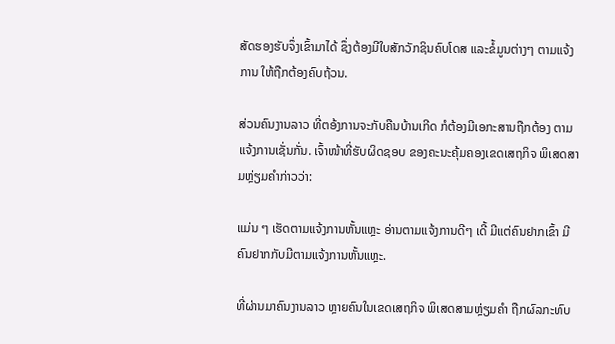ສັດຮອງຮັບຈຶ່ງເຂົ້າມາໄດ້ ຊຶ່ງຕ້ອງມີໃບສັກວັກຊິນຄົບໂດສ ແລະຂໍ້ມູນຕ່າງໆ ຕາມແຈ້ງການ ໃຫ້ຖືກຕ້ອງຄົບຖ້ວນ.

ສ່ວນຄົນງານລາວ ທີ່ຕອ້ງການຈະກັບຄືນບ້ານເກີດ ກໍຕ້ອງມີເອກະສານຖືກຕ້ອງ ຕາມແຈ້ງການເຊັ່ນກັ່ນ. ເຈົ້າໜ້າທີ່ຮັບຜິດຊອບ ຂອງຄະນະຄຸ້ມຄອງເຂດເສຖກິຈ ພິເສດສາມຫຼ່ຽມຄຳກ່າວວ່າ:

ແມ່ນ ໆ ເຮັດຕາມແຈ້ງການຫັ້ນແຫຼະ ອ່ານຕາມແຈ້ງການດີໆ ເດີ້ ມີແຕ່ຄົນຢາກເຂົ້າ ມີຄົນຢາກກັບມີຕາມແຈ້ງການຫັ້ນແຫຼະ.

ທີ່ຜ່ານມາຄົນງານລາວ ຫຼາຍຄົນໃນເຂດເສຖກິຈ ພິເສດສາມຫຼ່ຽມຄຳ ຖືກຜົລກະທົບ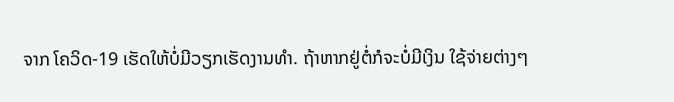ຈາກ ໂຄວິດ-19 ເຮັດໃຫ້ບໍ່ມີວຽກເຮັດງານທຳ. ຖ້າຫາກຢູ່ຕໍ່ກໍຈະບໍ່ມີເງິນ ໃຊ້ຈ່າຍຕ່າງໆ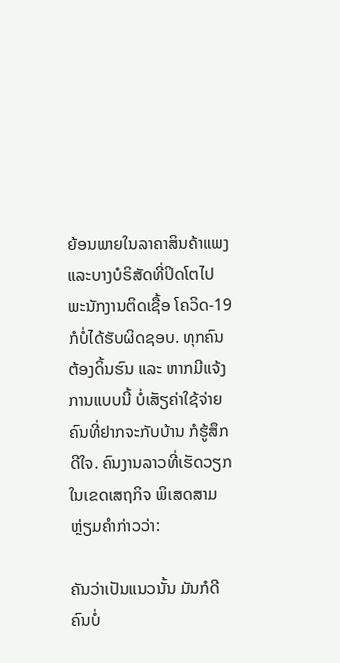ຍ້ອນພາຍໃນລາຄາສິນຄ້າແພງ ແລະບາງບໍຣິສັດທີ່ປິດໂຕໄປ ພະນັກງານຕິດເຊື້ອ ໂຄວິດ-19 ກໍບໍ່ໄດ້ຮັບຜິດຊອບ. ທຸກຄົນຕ້ອງດິ້ນຮົນ ແລະ ຫາກມີແຈ້ງການແບບນີ້ ບໍ່ເສັຽຄ່າໃຊ້ຈ່າຍ ຄົນທີ່ຢາກຈະກັບບ້ານ ກໍຮູ້ສຶກດີໃຈ. ຄົນງານລາວທີ່ເຮັດວຽກໃນເຂດເສຖກິຈ ພິເສດສາມຫຼ່ຽມຄຳກ່າວວ່າ:

ຄັນວ່າເປັນແນວນັ້ນ ມັນກໍດີຄົນບໍ່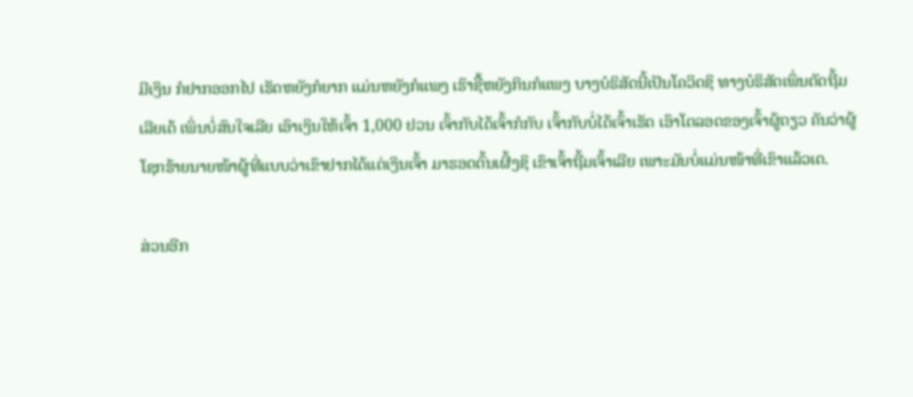ມີເງິນ ກໍຢາກອອກໄປ ເຮັດຫຍັງກໍຍາກ ແມ່ນຫຍັງກໍແພງ ເຮົາຊື້ຫຍັງກິນກໍແພງ ບາງບໍຣິສັດນີ້ເປັນໂຄວິດຊິ ທາງບໍຣິສັດເພິ່ນຕັດຖີ້ມເລີຍເດ້ ເພິ່ນບໍ່ສົນໃຈເລີຍ ເອົາເງິນໃຫ້ເຈົ້າ 1,000 ຢວນ ເຈົ້າກັບໄດ້ເຈົ້າກໍກັບ ເຈົ້າກັບບໍ່ໄດ້ເຈົ້າເຮັດ ເອົາໂຕລອດຂອງເຈົ້າຜູ້ດຽວ ຄັນວ່າຜູ້ໂຊກຮ້າຍນາຍໜ້າຜູ້ທີ່ແບບວ່າເຂົາຢາກໄດ້ແຕ່ເງິນເຈົ້າ ມາຮອດຕົ້ນເຜີ້ງຊິ ເຂົາເຈົ້າຖີ້ມເຈົ້າເລີຍ ເພາະມັນບໍ່ແມ່ນໜ້າທີ່ເຂົາແລ້ວເດ.

ສ່ວນອີກ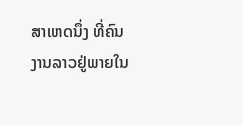ສາເຫດນຶ່ງ ທີ່ຄົນງານລາວຢູ່ພາຍໃນ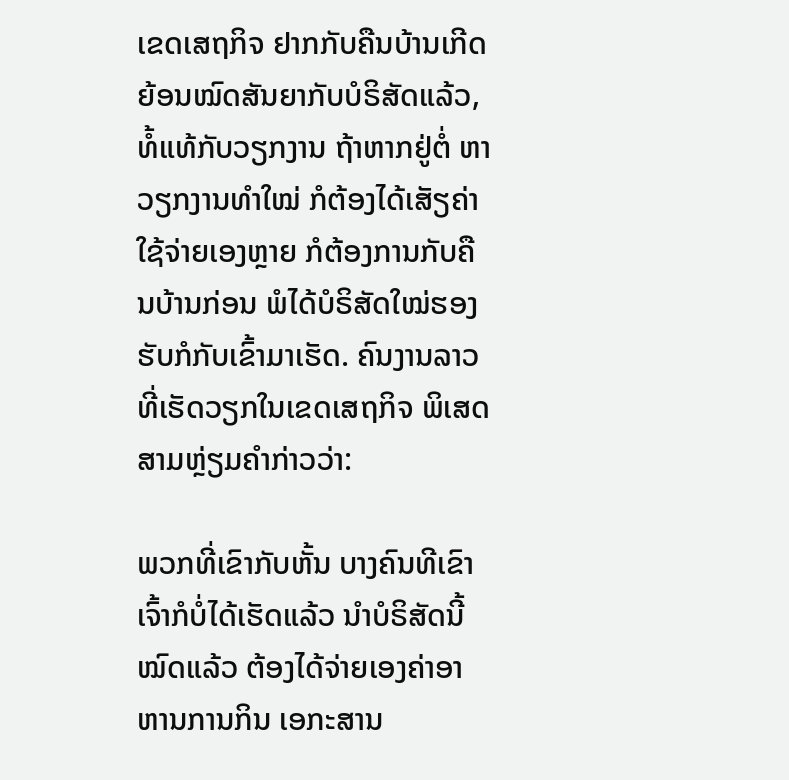ເຂດເສຖກິຈ ຢາກກັບຄືນບ້ານເກີດ ຍ້ອນໝົດສັນຍາກັບບໍຣິສັດແລ້ວ, ທໍ້ແທ້ກັບວຽກງານ ຖ້າຫາກຢູ່ຕໍ່ ຫາວຽກງານທຳໃໝ່ ກໍຕ້ອງໄດ້ເສັຽຄ່າໃຊ້ຈ່າຍເອງຫຼາຍ ກໍຕ້ອງການກັບຄືນບ້ານກ່ອນ ພໍໄດ້ບໍຣິສັດໃໝ່ຮອງຮັບກໍກັບເຂົ້າມາເຮັດ. ຄົນງານລາວທີ່ເຮັດວຽກໃນເຂດເສຖກິຈ ພິເສດສາມຫຼ່ຽມຄຳກ່າວວ່າ:

ພວກທີ່ເຂົາກັບຫັ້ນ ບາງຄົນທີເຂົາເຈົ້າກໍບໍ່ໄດ້ເຮັດແລ້ວ ນໍາບໍຣິສັດນີ້ໝົດແລ້ວ ຕ້ອງໄດ້ຈ່າຍເອງຄ່າອາຫານການກິນ ເອກະສານ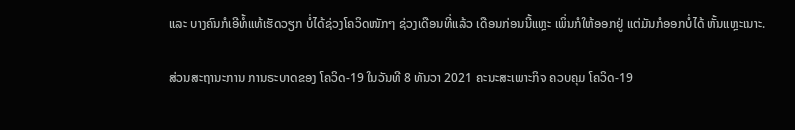ແລະ ບາງຄົນກໍເອີທໍ້ແທ້ເຮັດວຽກ ບໍ່ໄດ້ຊ່ວງໂຄວິດໜັກໆ ຊ່ວງເດືອນທີ່ແລ້ວ ເດືອນກ່ອນນີ້ແຫຼະ ເພິ່ນກໍໃຫ້ອອກຢູ່ ແຕ່ມັນກໍອອກບໍ່ໄດ້ ຫັ້ນແຫຼະເນາະ.

ສ່ວນສະຖານະການ ການຣະບາດຂອງ ໂຄວິດ-19 ໃນວັນທີ 8 ທັນວາ 2021 ຄະນະສະເພາະກິຈ ຄວບຄຸມ ໂຄວິດ-19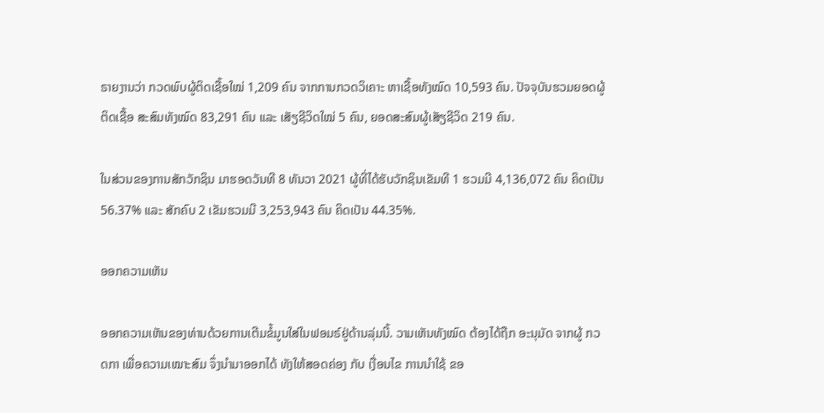ຣາຍງານວ່າ ກວດພົບຜູ້ຕິດເຊື້ອໃໝ່ 1,209 ຄົນ ຈາກການກວດວິເຄາະ ຫາເຊື້ອທັງໝົດ 10,593 ຄົນ. ປັຈຈຸບັນຮວມຍອດຜູ້ຕິດເຊື້ອ ສະສົມທັງໝົດ 83,291 ຄົນ ແລະ ເສັຽຊີວິດໃໝ່ 5 ຄົນ, ຍອດສະສົມຜູ້ເສັຽຊີວິດ 219 ຄົນ.

ໃນສ່ວນຂອງການສັກວັກຊິນ ມາຮອດວັນທີ 8 ທັນວາ 2021 ຜູ້ທີ່ໄດ້ຮັບວັກຊິນເຂັມທີ 1 ຮວມມີ 4,136,072 ຄົນ ຄິດເປັນ 56.37% ແລະ ສັກຄົບ 2 ເຂັມຮວມມີ 3,253,943 ຄົນ ຄິດເປັນ 44.35%.

ອອກຄວາມເຫັນ

ອອກຄວາມເຫັນຂອງທ່ານດ້ວຍການເຕີມຂໍ້ມູນໃສ່ໃນຟອມຣ໌ຢູ່ດ້ານລຸ່ມນີ້. ວາມເຫັນທັງໝົດ ຕ້ອງໄດ້ຖືກ ອະນຸມັດ ຈາກຜູ້ ກວດກາ ເພື່ອຄວາມເໝາະສົມ ຈຶ່ງນໍາມາອອກໄດ້ ທັງໃຫ້ສອດຄ່ອງ ກັບ ເງື່ອນໄຂ ການນຳໃຊ້ ຂອ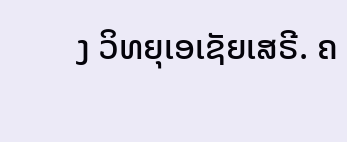ງ ວິທຍຸເອເຊັຍເສຣີ. ຄ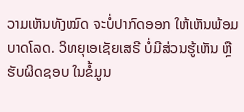ວາມເຫັນທັງໝົດ ຈະບໍ່ປາກົດອອກ ໃຫ້ເຫັນພ້ອມບາດໂລດ. ວິທຍຸເອເຊັຍເສຣີ ບໍ່ມີສ່ວນຮູ້ເຫັນ ຫຼືຮັບຜິດຊອບ ໃນຂໍ້ມູນ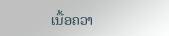ເນື້ອຄວາ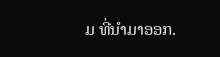ມ ທີ່ນໍາມາອອກ.